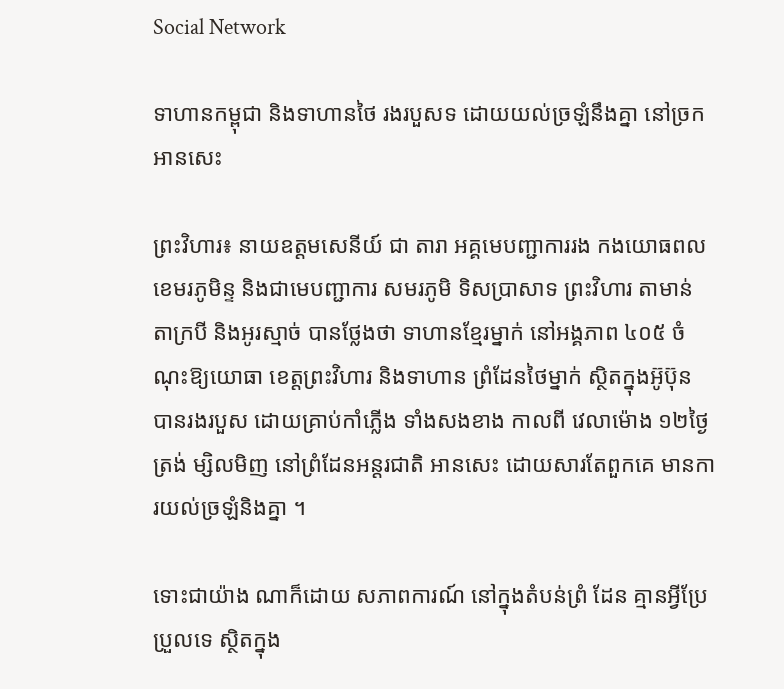Social Network

ទាហានកម្ពុជា និងទាហានថៃ រងរបួសទ ដោយយល់ច្រឡំនឹងគ្នា នៅច្រកអានសេះ

ព្រះវិហារ៖ នាយឧត្ដមសេនីយ៍ ជា តារា អគ្គមេបញ្ជាការរង កងយោធពលខេមរភូមិន្ទ និងជាមេបញ្ជាការ សមរភូមិ ទិសប្រាសាទ ព្រះវិហារ តាមាន់ តាក្របី និងអូរស្មាច់ បានថ្លែងថា ទាហានខ្មែរម្នាក់ នៅអង្គភាព ៤០៥ ចំណុះឱ្យយោធា ខេត្ដព្រះវិហារ និងទាហាន ព្រំដែនថៃម្នាក់ ស្ថិតក្នុងអ៊ូប៊ុន បានរងរបួស ដោយគ្រាប់កាំភ្លើង ទាំងសងខាង កាលពី វេលាម៉ោង ១២ថ្ងៃត្រង់ ម្សិលមិញ នៅព្រំដែនអន្ដរជាតិ អានសេះ ដោយសារតែពួកគេ មានការយល់ច្រឡំនិងគ្នា ។

ទោះជាយ៉ាង ណាក៏ដោយ សភាពការណ៍ នៅក្នុងតំបន់ព្រំ ដែន គ្មានអ្វីប្រែប្រួលទេ ស្ថិតក្នុង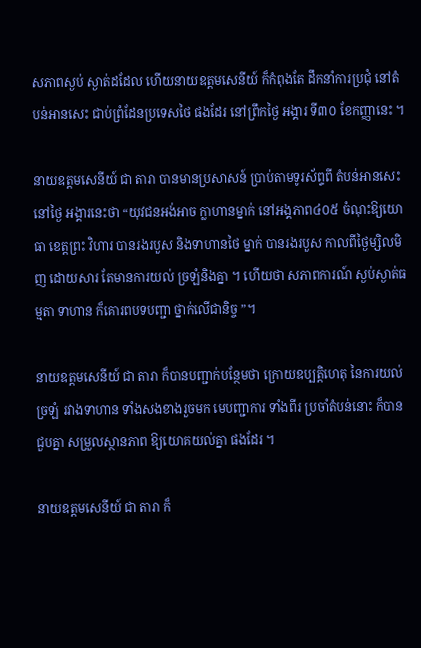សភាពស្ងប់ ស្ងាត់ដដែល ហើយនាយឧត្ដមសេនីយ៍ ក៏កំពុងតែ ដឹកនាំការប្រជុំ នៅតំបន់អានសេះ ជាប់ព្រំដែនប្រទេសថៃ ផងដែរ នៅព្រឹកថ្ងៃ អង្គារ ទី៣០ ខែកញ្ញានេះ ។

នាយឧត្ដមសេនីយ៍ ជា តារា បានមានប្រសាសន៍ ប្រាប់តាមទូរស័ព្ទពី តំបន់អានសេះ នៅថ្ងៃ អង្គារនេះថា “យុវជនអង់អាច ក្លាហានម្នាក់ នៅអង្គភាព៤០៥ ចំណុះឱ្យយោធា ខេត្ដព្រះ វិហារ បានរងរបួស និងទាហានថៃ ម្នាក់ បានរងរបួស កាលពីថ្ងៃម្សិលមិញ ដោយសារ តែមានការយល់ ច្រឡំនិងគ្នា ។ ហើយថា សភាពការណ៍ ស្ងប់ស្ងាត់ធម្មតា ទាហាន ក៏គោរពបទបញ្ជា ថ្នាក់លើជានិច្ច ”។

នាយឧត្ដមសេនីយ៍ ជា តារា ក៏បានបញ្ជាក់បន្ថែមថា ក្រោយឧប្បត្ដិហេតុ នៃការយល់ច្រឡំ រវាងទាហាន ទាំងសងខាងរួចមក មេបញ្ជាការ ទាំងពីរ ប្រចាំតំបន់នោះ ក៏បាន ជួបគ្នា សម្រួលស្ថានភាព ឱ្យយោគយល់គ្នា ផងដែរ ។

នាយឧត្ដមសេនីយ៍ ជា តារា ក៏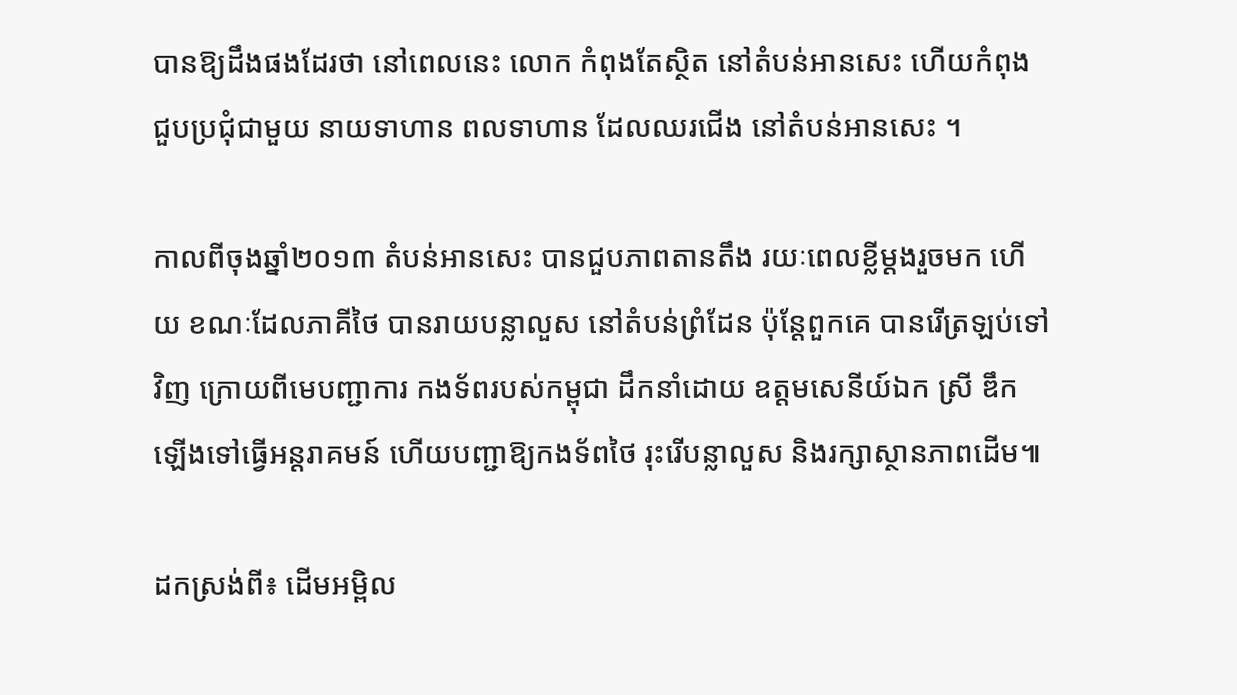បានឱ្យដឹងផងដែរថា នៅពេលនេះ លោក កំពុងតែស្ថិត នៅតំបន់អានសេះ ហើយកំពុង ជួបប្រជុំជាមួយ នាយទាហាន ពលទាហាន ដែលឈរជើង នៅតំបន់អានសេះ ។

កាលពីចុងឆ្នាំ២០១៣ តំបន់អានសេះ បានជួបភាពតានតឹង រយៈពេលខ្លីម្ដងរួចមក ហើយ ខណៈដែលភាគីថៃ បានរាយបន្លាលួស នៅតំបន់ព្រំដែន ប៉ុន្ដែពួកគេ បានរើត្រឡប់ទៅវិញ ក្រោយពីមេបញ្ជាការ កងទ័ពរបស់កម្ពុជា ដឹកនាំដោយ ឧត្ដមសេនីយ៍ឯក ស្រី ឌឹក ឡើងទៅធ្វើអន្ដរាគមន៍ ហើយបញ្ជាឱ្យកងទ័ពថៃ រុះរើបន្លាលួស និងរក្សាស្ថានភាពដើម៕

ដកស្រង់ពី៖ ដើមអម្ពិល